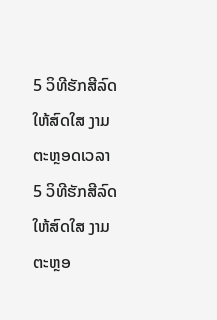5 ວິທີຮັກສີລົດໃຫ້ສົດໃສ ງາມຕະຫຼອດເວລາ
5 ວິທີຮັກສີລົດໃຫ້ສົດໃສ ງາມຕະຫຼອ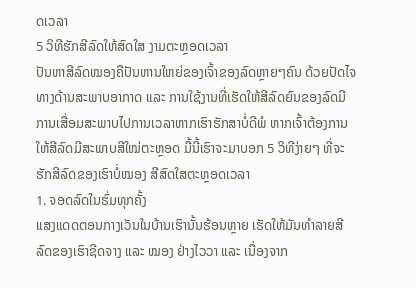ດເວລາ
5 ວິທີຮັກສີລົດໃຫ້ສົດໃສ ງາມຕະຫຼອດເວລາ
ປັນຫາສີລົດໝອງຄືປັນຫານໃຫຍ່ຂອງເຈົ້າຂອງລົດຫຼາຍໆຄົນ ດ້ວຍປັດໄຈທາງດ້ານສະພາບອາກາດ ແລະ ການໃຊ້ງານທີ່ເຮັດໃຫ້ສີລົດຍົນຂອງລົດມີການເສື່ອມສະພາບໄປການເວລາຫາກເຮົາຮັກສາບໍ່ດີພໍ ຫາກເຈົ້າຕ້ອງການໃຫ້ສີລົດມີສະພາບສີໃໝ່ຕະຫຼອດ ມື້ນີ້ເຮົາຈະມາບອກ 5 ວິທີງ່າຍໆ ທີ່ຈະຮັກສີລົດຂອງເຮົາບໍ່ໝອງ ສີສົດໃສຕະຫຼອດເວລາ
1. ຈອດລົດໃນຮົ່ມທຸກຄັ້ງ
ແສງແດດຕອນກາງເວັນໃນບ້ານເຮົານັ້ນຮ້ອນຫຼາຍ ເຮັດໃຫ້ມັນທຳລາຍສີລົດຂອງເຮົາຊີດຈາງ ແລະ ໝອງ ຢ່າງໄວວາ ແລະ ເນື່ອງຈາກ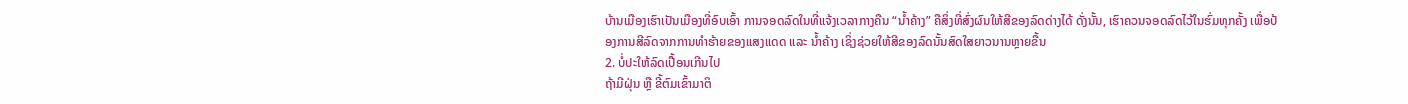ບ້ານເມືອງເຮົາເປັນເມືອງທີ່ອົບເອົ້າ ການຈອດລົດໃນທີ່ແຈ້ງເວລາກາງຄືນ “ນ້ຳຄ້າງ” ຄືສິ່ງທີ່ສົ່ງຜົນໃຫ້ສີຂອງລົດດ່າງໄດ້ ດັ່ງນັ້ນ, ເຮົາຄວນຈອດລົດໄວ້ໃນຮົ່ມທຸກຄັ້ງ ເພື່ອປ້ອງການສີລົດຈາກການທຳຮ້າຍຂອງແສງແດດ ແລະ ນ້ຳຄ້າງ ເຊິ່ງຊ່ວຍໃຫ້ສີຂອງລົດນັ້ນສົດໃສຍາວນານຫຼາຍຂື້ນ
2. ບໍ່ປະໃຫ້ລົດເປື້ອນເກີນໄປ
ຖ້າມີຝຸ່ນ ຫຼື ຂີ້ຕົມເຂົ້າມາຕິ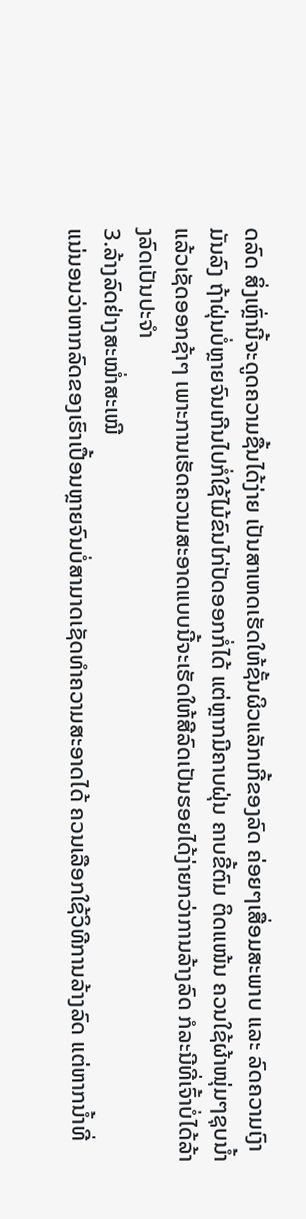ດລົດ ສິ່ງເຫຼົ່ານີ້ຈະດູດຄວາມຊື້ນໄດ້ງ່າຍ ເປັນສາເຫດເຮັດໃຫ້ຊັ້ນຜິວແລັກເກີ້ຂອງລົດ ຄ່ອຍໆເສື່ອມສະພາບ ແລະ ລົດຄວາມເງົາມັນລົງ ຖ້າຝຸ່ນບໍ່ຫຼາຍຈົນເກີນໄປກໍ່ໃຊ້ໄມ້ຂົນໄກ່ປັດອອກກໍ່ໄດ້ ແຕ່ຫຼາກມີຄາບຝຸ່ນ ຄາບຂີ້ຕົມ ຕິດແໜ້ນ ຄວນໃຊ້ຜ້າໜຸ່ມໆຊຸບນ້ຳແລ້ວເຊັດອອກຊ້າໆ ເພາະການເຮັດຄວາມສະອາດແບບນີ້ຈະເຮັດໃຫ້ສີລົດເປັນຮອຍໄດ້ງ່າຍກວ່າການລ້າງລົດ ກໍລະນີທີ່ເຈົ້າບໍ່ໄດ້ລ້າງລົດເປັນປະຈຳ
3.ລ້າງລົດຢ່າງສະໝ່ຳສະເໝີ
ແນ່ນອນວ່າຫາກລົດຂອງເຮົາເປື້ອນຫຼາຍຈົນບໍ່ສາມາດເຊັດທຳຄວາມສະອາດໄດ້ ຄວນເລືອກໃຊ້ວິທີການລ້າງລົດ ແຕ່ຫາກນ້ຳທີ່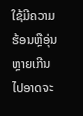ໃຊ້ມີຄວາມຮ້ອນຫຼືອຸ່ນຫຼາຍເກີນໄປອາດຈະ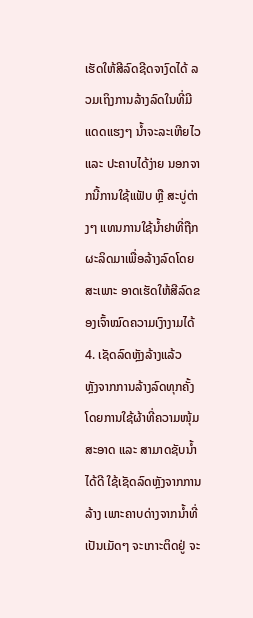ເຮັດໃຫ້ສີລົດຊີດຈາງົດໄດ້ ລວມເຖິງການລ້າງລົດໃນທີ່ມີແດດແຮງໆ ນ້ຳຈະລະເຫີຍໄວ ແລະ ປະຄາບໄດ້ງ່າຍ ນອກຈາກນີ້ການໃຊ້ແຟັບ ຫຼື ສະບູ່ຕ່າງໆ ແທນການໃຊ້ນ້ຳຢາທີ່ຖືກຜະລິດມາເພື່ອລ້າງລົດໂດຍສະເພາະ ອາດເຮັດໃຫ້ສີລົດຂອງເຈົ້າໝົດຄວາມເງົາງາມໄດ້
4. ເຊັດລົດຫຼັງລ້າງແລ້ວ
ຫຼັງຈາກການລ້າງລົດທຸກຄັ້ງ ໂດຍການໃຊ້ຜ້າທີ່ຄວາມໜຸ້ມ ສະອາດ ແລະ ສາມາດຊັບນ້ຳໄດ້ດີ ໃຊ້ເຊັດລົດຫຼັງຈາກການລ້າງ ເພາະຄາບດ່າງຈາກນ້ຳທີ່ເປັນເມັດໆ ຈະເກາະຕິດຢູ່ ຈະ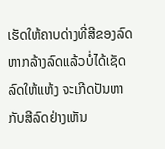ເຮັດໃຫ້ຄາບດ່າງທີ່ສີຂອງລົດ ຫາກລ້າງລົດແລ້ວບໍ່ໄດ້ເຊັດລົດໃຫ້ແຫ້ງ ຈະເກີດປັນຫາກັບສີລົດຢ່າງເຫັນ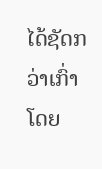ໄດ້ຊັດກວ່າເກົ່າ ໂດຍ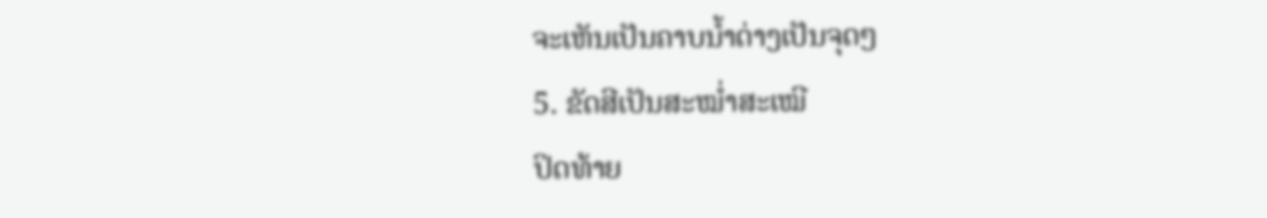ຈະເຫັນເປັນຄາບນ້ຳດ່າງເປັນຈຸດໆ
5. ຂັດສີເປັນສະໝ່ຳສະເໝີ
ປິດທ້າຍ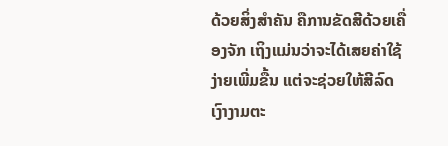ດ້ວຍສິ່ງສຳຄັນ ຄືການຂັດສີດ້ວຍເຄື່ອງຈັກ ເຖິງແມ່ນວ່າຈະໄດ້ເສຍຄ່າໃຊ້ງ່າຍເພີ່ມຂື້ນ ແຕ່ຈະຊ່ວຍໃຫ້ສີລົດ ເງົາງາມຕະ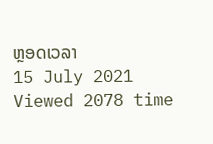ຫຼອດເວລາ
15 July 2021
Viewed 2078 time